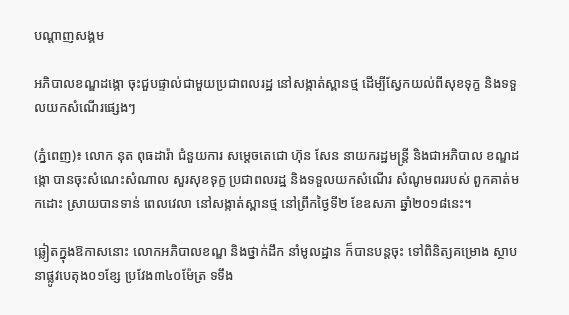បណ្តាញសង្គម

អភិបាលខណ្ឌដង្កោ ចុះជួបផ្ទាល់ជាមួយប្រជាពលរដ្ឋ នៅសង្កាត់ស្ពានថ្ម ដើម្បីស្វែកយល់ពីសុខទុក្ខ និងទទួលយកសំណើរផ្សេងៗ

(ភ្នំពេញ)៖ លោក នុត ពុធដារ៉ា ជំនួយការ សម្តេចតេជោ ហ៊ុន សែន នាយករដ្ឋមន្ត្រី និងជាអភិបាល ខណ្ឌដង្កោ បានចុះសំណេះសំណាល សួរសុខទុក្ខ ប្រជាពលរដ្ឋ និងទទួលយកសំណើរ សំណូមពររបស់ ពួកគាត់មកដោះ ស្រាយបានទាន់ ពេលវេលា នៅសង្កាត់ស្ពានថ្ម នៅព្រឹកថ្ងៃទី២ ខែឧសភា ឆ្នាំ២០១៨នេះ។

ឆ្លៀតក្នុងឱកាសនោះ លោកអភិបាលខណ្ឌ និងថ្នាក់ដឹក នាំមូលដ្ឋាន ក៏បានបន្ដចុះ ទៅពិនិត្យគម្រោង ស្ថាបនាផ្លូវបេតុង០១ខ្សែ ប្រវែង៣៤០ម៉ែត្រ ទទឹង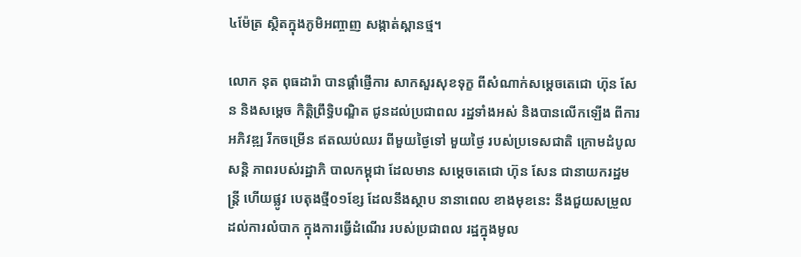៤ម៉ែត្រ ស្ថិតក្នុងភូមិអញ្ចាញ សង្កាត់ស្ពានថ្ម។

លោក នុត ពុធដារ៉ា បានផ្តាំផ្ញើការ សាកសួរសុខទុក្ខ ពីសំណាក់សម្តេចតេជោ ហ៊ុន សែន និងសម្តេច កិត្តិព្រឹទ្ធិបណ្ឌិត ជូនដល់ប្រជាពល រដ្ឋទាំងអស់ និងបានលើកឡើង ពីការអភិវឌ្ឍ រីកចម្រើន ឥតឈប់ឈរ ពីមួយថ្ងៃទៅ មួយថ្ងៃ របស់ប្រទេសជាតិ ក្រោមដំបូលសន្តិ ភាពរបស់រដ្ឋាភិ បាលកម្ពុជា ដែលមាន សម្តេចតេជោ ហ៊ុន សែន ជានាយករដ្ឋមន្ត្រី ហើយផ្លូវ បេតុងថ្មី០១ខ្សែ ដែលនឹងស្ថាប នានាពេល ខាងមុខនេះ នឹងជួយសម្រួល ដល់ការលំបាក ក្នុងការធ្វើដំណើរ របស់ប្រជាពល រដ្ឋក្នុងមូល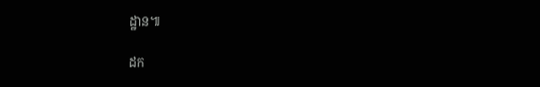ដ្ឋាន៕

ដក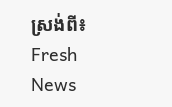ស្រង់ពី៖  Fresh News